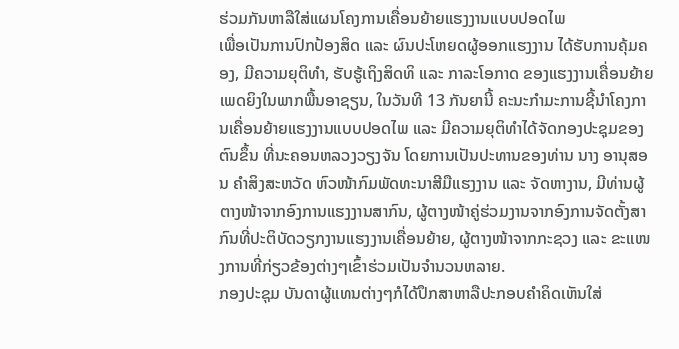ຮ່ວມກັນຫາລືໃສ່ແຜນໂຄງການເຄື່ອນຍ້າຍແຮງງານແບບປອດໄພ
ເພື່ອເປັນການປົກປ້ອງສິດ ແລະ ຜົນປະໂຫຍດຜູ້ອອກແຮງງານ ໄດ້ຮັບການຄຸ້ມຄອງ, ມີຄວາມຍຸຕິທຳ, ຮັບຮູ້ເຖິງສິດທິ ແລະ ກາລະໂອກາດ ຂອງແຮງງານເຄື່ອນຍ້າຍເພດຍິງໃນພາກພື້ນອາຊຽນ, ໃນວັນທີ 13 ກັນຍານີ້ ຄະນະກຳມະການຊີ້ນຳໂຄງການເຄື່ອນຍ້າຍແຮງງານແບບປອດໄພ ແລະ ມີຄວາມຍຸຕິທໍາໄດ້ຈັດກອງປະຊຸມຂອງຕົນຂຶ້ນ ທີ່ນະຄອນຫລວງວຽງຈັນ ໂດຍການເປັນປະທານຂອງທ່ານ ນາງ ອານຸສອນ ຄຳສິງສະຫວັດ ຫົວໜ້າກົມພັດທະນາສີມືແຮງງານ ແລະ ຈັດຫາງານ, ມີທ່ານຜູ້ຕາງໜ້າຈາກອົງການແຮງງານສາກົນ, ຜູ້ຕາງໜ້າຄູ່ຮ່ວມງານຈາກອົງການຈັດຕັ້ງສາກົນທີ່ປະຕິບັດວຽກງານແຮງງານເຄື່ອນຍ້າຍ, ຜູ້ຕາງໜ້າຈາກກະຊວງ ແລະ ຂະແໜງການທີ່ກ່ຽວຂ້ອງຕ່າງໆເຂົ້າຮ່ວມເປັນຈຳນວນຫລາຍ.
ກອງປະຊຸມ ບັນດາຜູ້ແທນຕ່າງໆກໍໄດ້ປຶກສາຫາລືປະກອບຄຳຄິດເຫັນໃສ່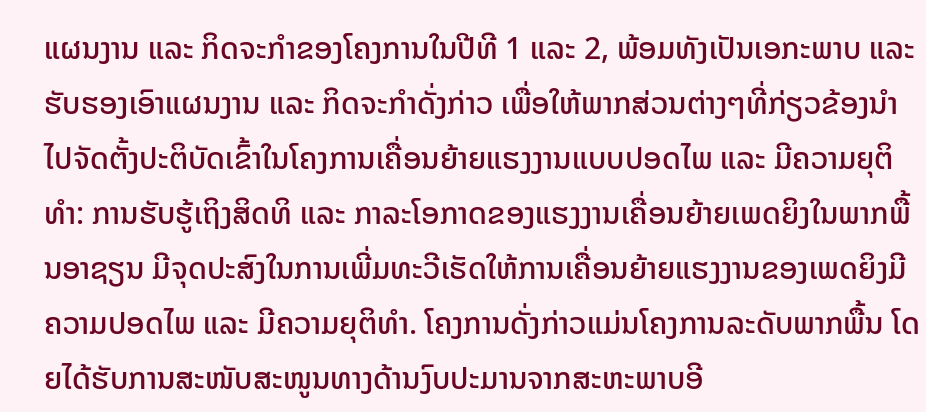ແຜນງານ ແລະ ກິດຈະກຳຂອງໂຄງການໃນປີທີ 1 ແລະ 2, ພ້ອມທັງເປັນເອກະພາບ ແລະ ຮັບຮອງເອົາແຜນງານ ແລະ ກິດຈະກຳດັ່ງກ່າວ ເພື່ອໃຫ້ພາກສ່ວນຕ່າງໆທີ່ກ່ຽວຂ້ອງນຳໄປຈັດຕັ້ງປະຕິບັດເຂົ້າໃນໂຄງການເຄື່ອນຍ້າຍແຮງງານແບບປອດໄພ ແລະ ມີຄວາມຍຸຕິທໍາ: ການຮັບຮູ້ເຖິງສິດທິ ແລະ ກາລະໂອກາດຂອງແຮງງານເຄື່ອນຍ້າຍເພດຍິງໃນພາກພື້ນອາຊຽນ ມີຈຸດປະສົງໃນການເພີ່ມທະວີເຮັດໃຫ້ການເຄື່ອນຍ້າຍແຮງງານຂອງເພດຍິງມີຄວາມປອດໄພ ແລະ ມີຄວາມຍຸຕິທຳ. ໂຄງການດັ່ງກ່າວແມ່ນໂຄງການລະດັບພາກພື້ນ ໂດຍໄດ້ຮັບການສະໜັບສະໜູນທາງດ້ານງົບປະມານຈາກສະຫະພາບອີ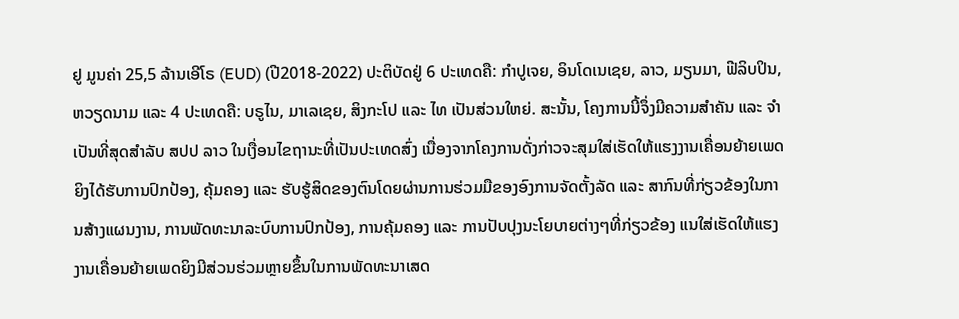ຢູ ມູນຄ່າ 25,5 ລ້ານເອີໂຣ (EUD) (ປີ2018-2022) ປະຕິບັດຢູ່ 6 ປະເທດຄື: ກຳປູເຈຍ, ອິນໂດເນເຊຍ, ລາວ, ມຽນມາ, ຟີລິບປິນ, ຫວຽດນາມ ແລະ 4 ປະເທດຄື: ບຣູໄນ, ມາເລເຊຍ, ສິງກະໂປ ແລະ ໄທ ເປັນສ່ວນໃຫຍ່. ສະນັ້ນ, ໂຄງການນີ້ຈຶ່ງມີຄວາມສໍາຄັນ ແລະ ຈໍາເປັນທີ່ສຸດສໍາລັບ ສປປ ລາວ ໃນເງື່ອນໄຂຖານະທີ່ເປັນປະເທດສົ່ງ ເນື່ອງຈາກໂຄງການດັ່ງກ່າວຈະສຸມໃສ່ເຮັດໃຫ້ແຮງງານເຄື່ອນຍ້າຍເພດຍິງໄດ້ຮັບການປົກປ້ອງ, ຄຸ້ມຄອງ ແລະ ຮັບຮູ້ສິດຂອງຕົນໂດຍຜ່ານການຮ່ວມມືຂອງອົງການຈັດຕັ້ງລັດ ແລະ ສາກົນທີ່ກ່ຽວຂ້ອງໃນການສ້າງແຜນງານ, ການພັດທະນາລະບົບການປົກປ້ອງ, ການຄຸ້ມຄອງ ແລະ ການປັບປຸງນະໂຍບາຍຕ່າງໆທີ່ກ່ຽວຂ້ອງ ແນໃສ່ເຮັດໃຫ້ແຮງງານເຄື່ອນຍ້າຍເພດຍິງມີສ່ວນຮ່ວມຫຼາຍຂຶ້ນໃນການພັດທະນາເສດ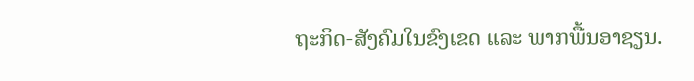ຖະກິດ-ສັງຄົມໃນຂົງເຂດ ແລະ ພາກພື້ນອາຊຽນ.